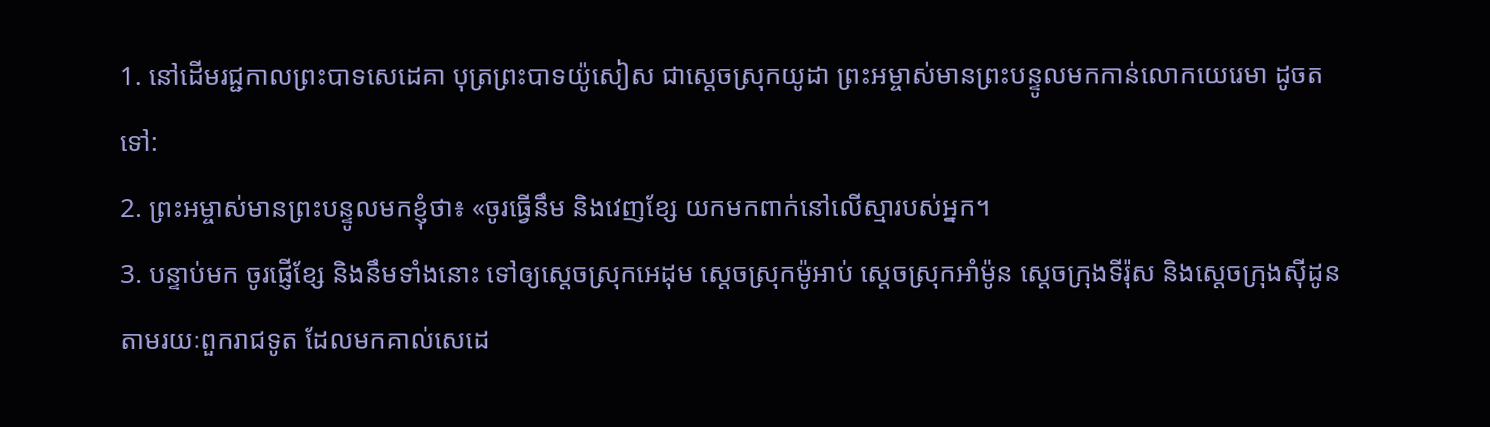1. នៅដើមរជ្ជកាលព្រះបាទសេដេគា បុត្រព្រះបាទយ៉ូសៀស ជាស្ដេចស្រុកយូដា ព្រះអម្ចាស់មានព្រះបន្ទូលមកកាន់លោកយេរេមា ដូចតទៅ:
2. ព្រះអម្ចាស់មានព្រះបន្ទូលមកខ្ញុំថា៖ «ចូរធ្វើនឹម និងវេញខ្សែ យកមកពាក់នៅលើស្មារបស់អ្នក។
3. បន្ទាប់មក ចូរផ្ញើខ្សែ និងនឹមទាំងនោះ ទៅឲ្យស្ដេចស្រុកអេដុម ស្ដេចស្រុកម៉ូអាប់ ស្ដេចស្រុកអាំម៉ូន ស្ដេចក្រុងទីរ៉ុស និងស្ដេចក្រុងស៊ីដូន តាមរយៈពួករាជទូត ដែលមកគាល់សេដេ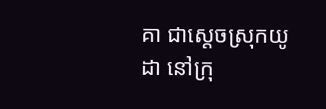គា ជាស្ដេចស្រុកយូដា នៅក្រុ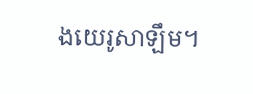ងយេរូសាឡឹម។